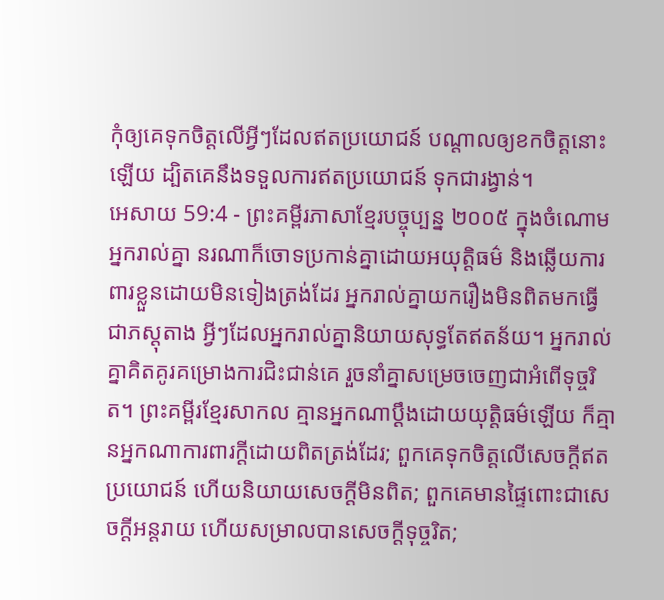កុំឲ្យគេទុកចិត្តលើអ្វីៗដែលឥតប្រយោជន៍ បណ្ដាលឲ្យខកចិត្តនោះឡើយ ដ្បិតគេនឹងទទួលការឥតប្រយោជន៍ ទុកជារង្វាន់។
អេសាយ 59:4 - ព្រះគម្ពីរភាសាខ្មែរបច្ចុប្បន្ន ២០០៥ ក្នុងចំណោមអ្នករាល់គ្នា នរណាក៏ចោទប្រកាន់គ្នាដោយអយុត្តិធម៌ និងឆ្លើយការពារខ្លួនដោយមិនទៀងត្រង់ដែរ អ្នករាល់គ្នាយករឿងមិនពិតមកធ្វើជាភស្ដុតាង អ្វីៗដែលអ្នករាល់គ្នានិយាយសុទ្ធតែឥតន័យ។ អ្នករាល់គ្នាគិតគូរគម្រោងការជិះជាន់គេ រួចនាំគ្នាសម្រេចចេញជាអំពើទុច្ចរិត។ ព្រះគម្ពីរខ្មែរសាកល គ្មានអ្នកណាប្ដឹងដោយយុត្តិធម៌ឡើយ ក៏គ្មានអ្នកណាការពារក្ដីដោយពិតត្រង់ដែរ; ពួកគេទុកចិត្តលើសេចក្ដីឥតប្រយោជន៍ ហើយនិយាយសេចក្ដីមិនពិត; ពួកគេមានផ្ទៃពោះជាសេចក្ដីអន្តរាយ ហើយសម្រាលបានសេចក្ដីទុច្ចរិត;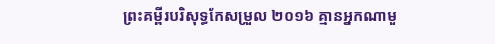ព្រះគម្ពីរបរិសុទ្ធកែសម្រួល ២០១៦ គ្មានអ្នកណាមួ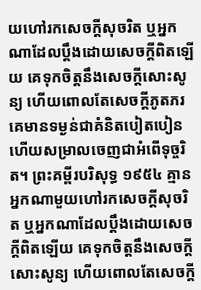យហៅរកសេចក្ដីសុចរិត ឬអ្នកណាដែលប្តឹងដោយសេចក្ដីពិតឡើយ គេទុកចិត្តនឹងសេចក្ដីសោះសូន្យ ហើយពោលតែសេចក្ដីភូតភរ គេមានទម្ងន់ជាគំនិតបៀតបៀន ហើយសម្រាលចេញជាអំពើទុច្ចរិត។ ព្រះគម្ពីរបរិសុទ្ធ ១៩៥៤ គ្មានអ្នកណាមួយហៅរកសេចក្ដីសុចរិត ឬអ្នកណាដែលប្តឹងដោយសេចក្ដីពិតឡើយ គេទុកចិត្តនឹងសេចក្ដីសោះសូន្យ ហើយពោលតែសេចក្ដី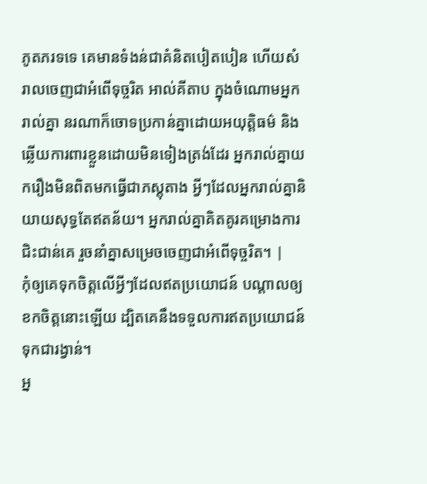ភូតភរទទេ គេមានទំងន់ជាគំនិតបៀតបៀន ហើយសំរាលចេញជាអំពើទុច្ចរិត អាល់គីតាប ក្នុងចំណោមអ្នករាល់គ្នា នរណាក៏ចោទប្រកាន់គ្នាដោយអយុត្តិធម៌ និងឆ្លើយការពារខ្លួនដោយមិនទៀងត្រង់ដែរ អ្នករាល់គ្នាយករឿងមិនពិតមកធ្វើជាភស្ដុតាង អ្វីៗដែលអ្នករាល់គ្នានិយាយសុទ្ធតែឥតន័យ។ អ្នករាល់គ្នាគិតគូរគម្រោងការជិះជាន់គេ រួចនាំគ្នាសម្រេចចេញជាអំពើទុច្ចរិត។ |
កុំឲ្យគេទុកចិត្តលើអ្វីៗដែលឥតប្រយោជន៍ បណ្ដាលឲ្យខកចិត្តនោះឡើយ ដ្បិតគេនឹងទទួលការឥតប្រយោជន៍ ទុកជារង្វាន់។
អ្ន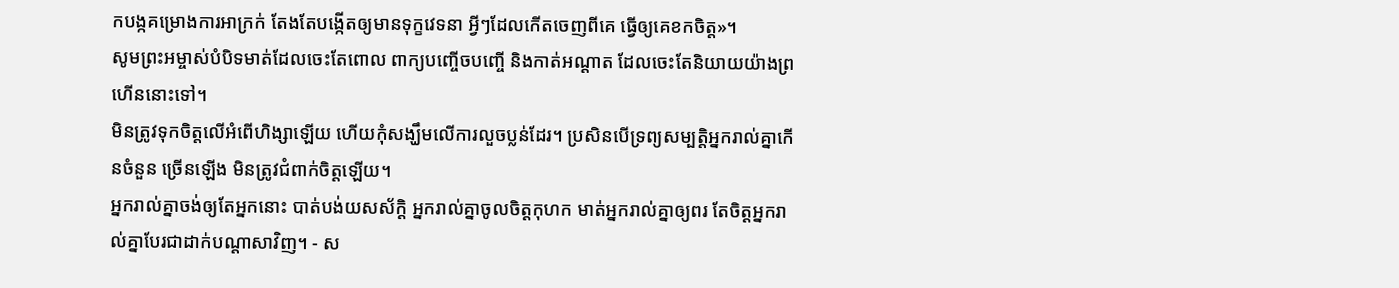កបង្កគម្រោងការអាក្រក់ តែងតែបង្កើតឲ្យមានទុក្ខវេទនា អ្វីៗដែលកើតចេញពីគេ ធ្វើឲ្យគេខកចិត្ត»។
សូមព្រះអម្ចាស់បំបិទមាត់ដែលចេះតែពោល ពាក្យបញ្ចើចបញ្ចើ និងកាត់អណ្ដាត ដែលចេះតែនិយាយយ៉ាងព្រហើននោះទៅ។
មិនត្រូវទុកចិត្តលើអំពើហិង្សាឡើយ ហើយកុំសង្ឃឹមលើការលួចប្លន់ដែរ។ ប្រសិនបើទ្រព្យសម្បត្តិអ្នករាល់គ្នាកើនចំនួន ច្រើនឡើង មិនត្រូវជំពាក់ចិត្តឡើយ។
អ្នករាល់គ្នាចង់ឲ្យតែអ្នកនោះ បាត់បង់យសស័ក្ដិ អ្នករាល់គ្នាចូលចិត្តកុហក មាត់អ្នករាល់គ្នាឲ្យពរ តែចិត្តអ្នករាល់គ្នាបែរជាដាក់បណ្ដាសាវិញ។ - ស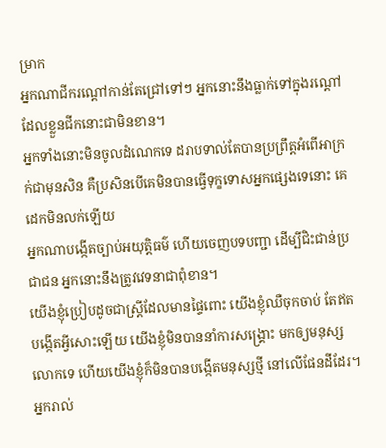ម្រាក
អ្នកណាជីករណ្ដៅកាន់តែជ្រៅទៅៗ អ្នកនោះនឹងធ្លាក់ទៅក្នុងរណ្ដៅ ដែលខ្លួនជីកនោះជាមិនខាន។
អ្នកទាំងនោះមិនចូលដំណេកទេ ដរាបទាល់តែបានប្រព្រឹត្តអំពើអាក្រក់ជាមុនសិន គឺប្រសិនបើគេមិនបានធ្វើទុក្ខទោសអ្នកផ្សេងទេនោះ គេដេកមិនលក់ឡើយ
អ្នកណាបង្កើតច្បាប់អយុត្តិធម៌ ហើយចេញបទបញ្ជា ដើម្បីជិះជាន់ប្រជាជន អ្នកនោះនឹងត្រូវវេទនាជាពុំខាន។
យើងខ្ញុំប្រៀបដូចជាស្ត្រីដែលមានផ្ទៃពោះ យើងខ្ញុំឈឺចុកចាប់ តែឥតបង្កើតអ្វីសោះឡើយ យើងខ្ញុំមិនបាននាំការសង្គ្រោះ មកឲ្យមនុស្សលោកទេ ហើយយើងខ្ញុំក៏មិនបានបង្កើតមនុស្សថ្មី នៅលើផែនដីដែរ។
អ្នករាល់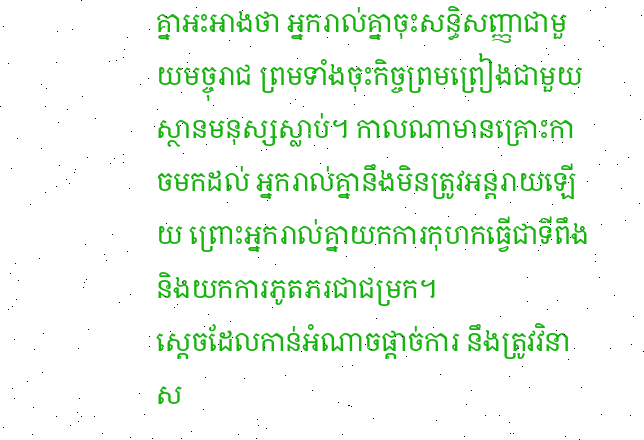គ្នាអះអាងថា អ្នករាល់គ្នាចុះសន្ធិសញ្ញាជាមួយមច្ចុរាជ ព្រមទាំងចុះកិច្ចព្រមព្រៀងជាមួយ ស្ថានមនុស្សស្លាប់។ កាលណាមានគ្រោះកាចមកដល់ អ្នករាល់គ្នានឹងមិនត្រូវអន្តរាយឡើយ ព្រោះអ្នករាល់គ្នាយកការកុហកធ្វើជាទីពឹង និងយកការភូតភរជាជម្រក។
ស្ដេចដែលកាន់អំណាចផ្ដាច់ការ នឹងត្រូវវិនាស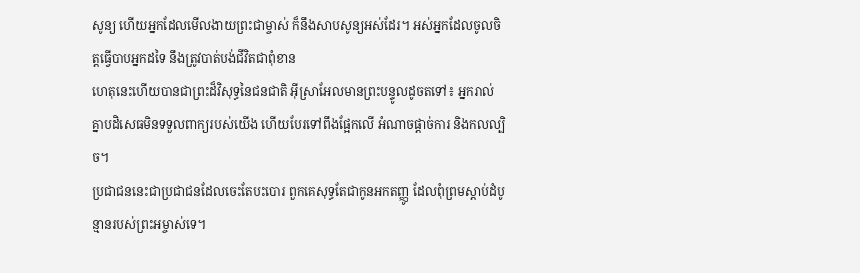សូន្យ ហើយអ្នកដែលមើលងាយព្រះជាម្ចាស់ ក៏នឹងសាបសូន្យអស់ដែរ។ អស់អ្នកដែលចូលចិត្តធ្វើបាបអ្នកដទៃ នឹងត្រូវបាត់បង់ជីវិតជាពុំខាន
ហេតុនេះហើយបានជាព្រះដ៏វិសុទ្ធនៃជនជាតិ អ៊ីស្រាអែលមានព្រះបន្ទូលដូចតទៅ៖ អ្នករាល់គ្នាបដិសេធមិនទទួលពាក្យរបស់យើង ហើយបែរទៅពឹងផ្អែកលើ អំណាចផ្ដាច់ការ និងកលល្បិច។
ប្រជាជននេះជាប្រជាជនដែលចេះតែបះបោរ ពួកគេសុទ្ធតែជាកូនអកតញ្ញូ ដែលពុំព្រមស្ដាប់ដំបូន្មានរបស់ព្រះអម្ចាស់ទេ។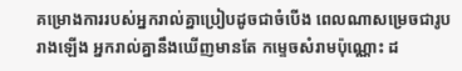គម្រោងការរបស់អ្នករាល់គ្នាប្រៀបដូចជាចំបើង ពេលណាសម្រេចជារូបរាងឡើង អ្នករាល់គ្នានឹងឃើញមានតែ កម្ទេចសំរាមប៉ុណ្ណោះ ដ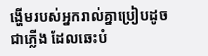ង្ហើមរបស់អ្នករាល់គ្នាប្រៀបដូចជាភ្លើង ដែលឆេះបំ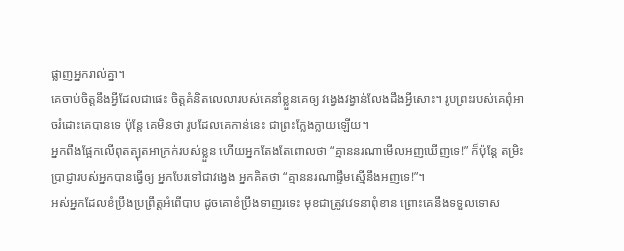ផ្លាញអ្នករាល់គ្នា។
គេចាប់ចិត្តនឹងអ្វីដែលជាផេះ ចិត្តគំនិតលេលារបស់គេនាំខ្លួនគេឲ្យ វង្វេងវង្វាន់លែងដឹងអ្វីសោះ។ រូបព្រះរបស់គេពុំអាចរំដោះគេបានទេ ប៉ុន្តែ គេមិនថា រូបដែលគេកាន់នេះ ជាព្រះក្លែងក្លាយឡើយ។
អ្នកពឹងផ្អែកលើពុតត្បុតអាក្រក់របស់ខ្លួន ហើយអ្នកតែងតែពោលថា “គ្មាននរណាមើលអញឃើញទេ!” ក៏ប៉ុន្តែ តម្រិះប្រាជ្ញារបស់អ្នកបានធ្វើឲ្យ អ្នកបែរទៅជាវង្វេង អ្នកគិតថា “គ្មាននរណាផ្ទឹមស្មើនឹងអញទេ!”។
អស់អ្នកដែលខំប្រឹងប្រព្រឹត្តអំពើបាប ដូចគោខំប្រឹងទាញរទេះ មុខជាត្រូវវេទនាពុំខាន ព្រោះគេនឹងទទួលទោស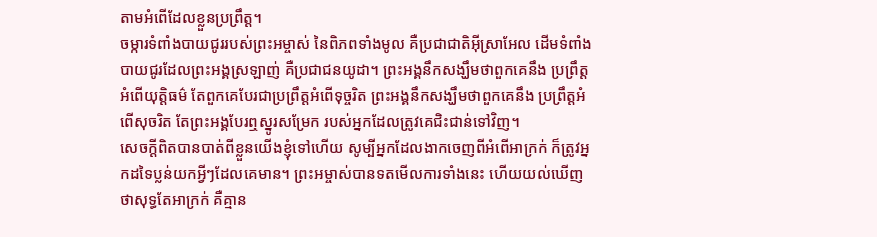តាមអំពើដែលខ្លួនប្រព្រឹត្ត។
ចម្ការទំពាំងបាយជូររបស់ព្រះអម្ចាស់ នៃពិភពទាំងមូល គឺប្រជាជាតិអ៊ីស្រាអែល ដើមទំពាំងបាយជូរដែលព្រះអង្គស្រឡាញ់ គឺប្រជាជនយូដា។ ព្រះអង្គនឹកសង្ឃឹមថាពួកគេនឹង ប្រព្រឹត្តអំពើយុត្តិធម៌ តែពួកគេបែរជាប្រព្រឹត្តអំពើទុច្ចរិត ព្រះអង្គនឹកសង្ឃឹមថាពួកគេនឹង ប្រព្រឹត្តអំពើសុចរិត តែព្រះអង្គបែរឮស្នូរសម្រែក របស់អ្នកដែលត្រូវគេជិះជាន់ទៅវិញ។
សេចក្ដីពិតបានបាត់ពីខ្លួនយើងខ្ញុំទៅហើយ សូម្បីអ្នកដែលងាកចេញពីអំពើអាក្រក់ ក៏ត្រូវអ្នកដទៃប្លន់យកអ្វីៗដែលគេមាន។ ព្រះអម្ចាស់បានទតមើលការទាំងនេះ ហើយយល់ឃើញថាសុទ្ធតែអាក្រក់ គឺគ្មាន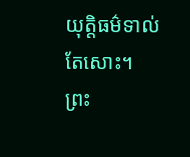យុត្តិធម៌ទាល់តែសោះ។
ព្រះ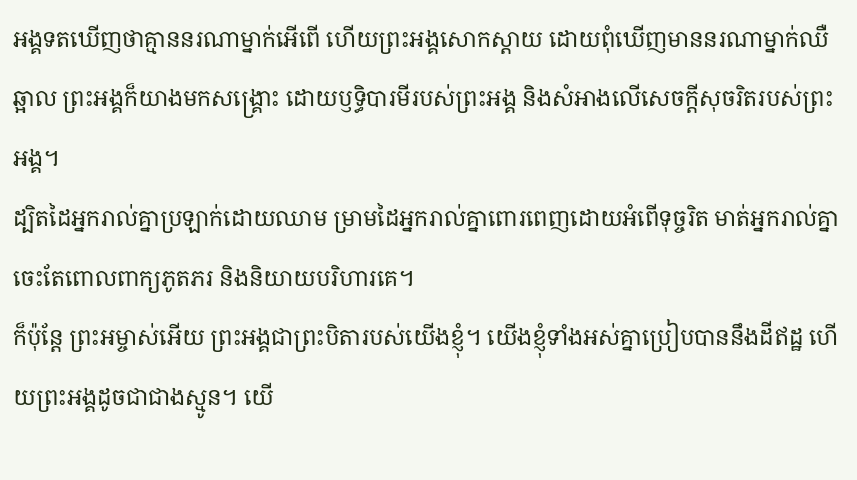អង្គទតឃើញថាគ្មាននរណាម្នាក់អើពើ ហើយព្រះអង្គសោកស្ដាយ ដោយពុំឃើញមាននរណាម្នាក់ឈឺឆ្អាល ព្រះអង្គក៏យាងមកសង្គ្រោះ ដោយឫទ្ធិបារមីរបស់ព្រះអង្គ និងសំអាងលើសេចក្ដីសុចរិតរបស់ព្រះអង្គ។
ដ្បិតដៃអ្នករាល់គ្នាប្រឡាក់ដោយឈាម ម្រាមដៃអ្នករាល់គ្នាពោរពេញដោយអំពើទុច្ចរិត មាត់អ្នករាល់គ្នាចេះតែពោលពាក្យភូតភរ និងនិយាយបរិហារគេ។
ក៏ប៉ុន្តែ ព្រះអម្ចាស់អើយ ព្រះអង្គជាព្រះបិតារបស់យើងខ្ញុំ។ យើងខ្ញុំទាំងអស់គ្នាប្រៀបបាននឹងដីឥដ្ឋ ហើយព្រះអង្គដូចជាជាងស្មូន។ យើ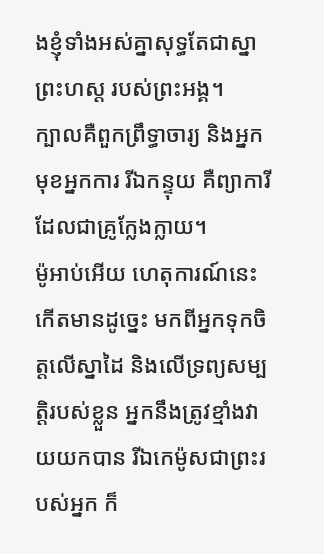ងខ្ញុំទាំងអស់គ្នាសុទ្ធតែជាស្នាព្រះហស្ដ របស់ព្រះអង្គ។
ក្បាលគឺពួកព្រឹទ្ធាចារ្យ និងអ្នកមុខអ្នកការ រីឯកន្ទុយ គឺព្យាការីដែលជាគ្រូក្លែងក្លាយ។
ម៉ូអាប់អើយ ហេតុការណ៍នេះកើតមានដូច្នេះ មកពីអ្នកទុកចិត្តលើស្នាដៃ និងលើទ្រព្យសម្បត្តិរបស់ខ្លួន អ្នកនឹងត្រូវខ្មាំងវាយយកបាន រីឯកេម៉ូសជាព្រះរបស់អ្នក ក៏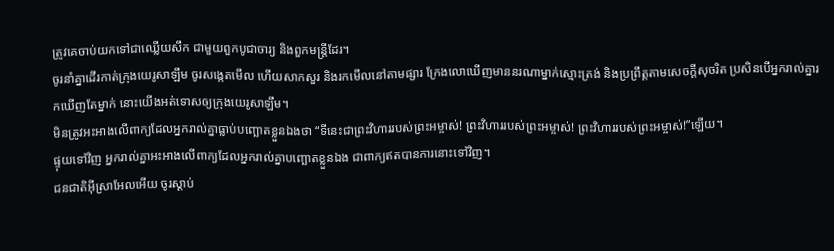ត្រូវគេចាប់យកទៅជាឈ្លើយសឹក ជាមួយពួកបូជាចារ្យ និងពួកមន្ត្រីដែរ។
ចូរនាំគ្នាដើរកាត់ក្រុងយេរូសាឡឹម ចូរសង្កេតមើល ហើយសាកសួរ និងរកមើលនៅតាមផ្សារ ក្រែងលោឃើញមាននរណាម្នាក់ស្មោះត្រង់ និងប្រព្រឹត្តតាមសេចក្ដីសុចរិត ប្រសិនបើអ្នករាល់គ្នារកឃើញតែម្នាក់ នោះយើងអត់ទោសឲ្យក្រុងយេរូសាឡឹម។
មិនត្រូវអះអាងលើពាក្យដែលអ្នករាល់គ្នាធ្លាប់បញ្ឆោតខ្លួនឯងថា “ទីនេះជាព្រះវិហាររបស់ព្រះអម្ចាស់! ព្រះវិហាររបស់ព្រះអម្ចាស់! ព្រះវិហាររបស់ព្រះអម្ចាស់!”ឡើយ។
ផ្ទុយទៅវិញ អ្នករាល់គ្នាអះអាងលើពាក្យដែលអ្នករាល់គ្នាបញ្ឆោតខ្លួនឯង ជាពាក្យឥតបានការនោះទៅវិញ។
ជនជាតិអ៊ីស្រាអែលអើយ ចូរស្ដាប់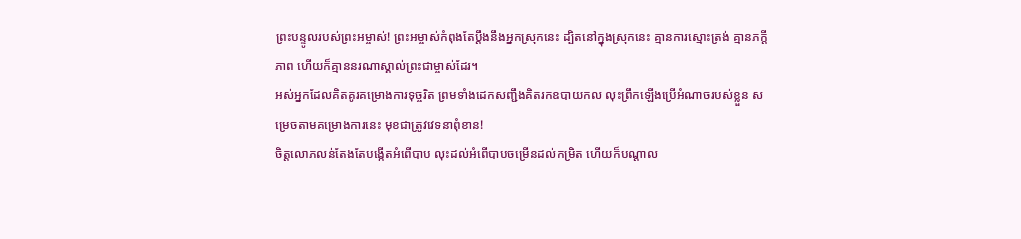ព្រះបន្ទូលរបស់ព្រះអម្ចាស់! ព្រះអម្ចាស់កំពុងតែប្ដឹងនឹងអ្នកស្រុកនេះ ដ្បិតនៅក្នុងស្រុកនេះ គ្មានការស្មោះត្រង់ គ្មានភក្ដីភាព ហើយក៏គ្មាននរណាស្គាល់ព្រះជាម្ចាស់ដែរ។
អស់អ្នកដែលគិតគូរគម្រោងការទុច្ចរិត ព្រមទាំងដេកសញ្ជឹងគិតរកឧបាយកល លុះព្រឹកឡើងប្រើអំណាចរបស់ខ្លួន សម្រេចតាមគម្រោងការនេះ មុខជាត្រូវវេទនាពុំខាន!
ចិត្តលោភលន់តែងតែបង្កើតអំពើបាប លុះដល់អំពើបាបចម្រើនដល់កម្រិត ហើយក៏បណ្ដាល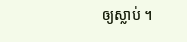ឲ្យស្លាប់ ។